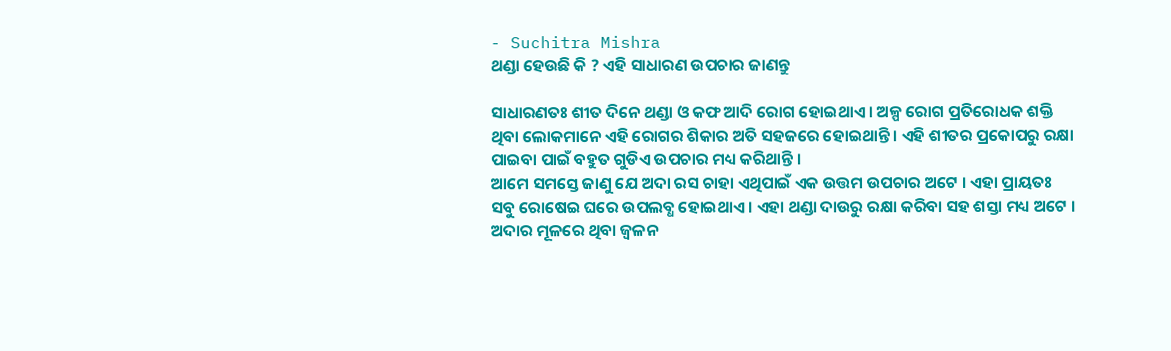- Suchitra Mishra
ଥଣ୍ଡା ହେଉଛି କି ? ଏହି ସାଧାରଣ ଉପଚାର ଜାଣନ୍ତୁ

ସାଧାରଣତଃ ଶୀତ ଦିନେ ଥଣ୍ଡା ଓ କଫ ଆଦି ରୋଗ ହୋଇଥାଏ । ଅଳ୍ପ ରୋଗ ପ୍ରତିରୋଧକ ଶକ୍ତି ଥିବା ଲୋକମାନେ ଏହି ରୋଗର ଶିକାର ଅତି ସହଜରେ ହୋଇଥାନ୍ତି । ଏହି ଶୀତର ପ୍ରକୋପରୁ ରକ୍ଷା ପାଇବା ପାଇଁ ବହୁତ ଗୁଡିଏ ଉପଚାର ମଧ୍ୟ କରିଥାନ୍ତି ।
ଆମେ ସମସ୍ତେ ଜାଣୁ ଯେ ଅଦା ରସ ଚାହା ଏଥିପାଇଁ ଏକ ଉତ୍ତମ ଉପଚାର ଅଟେ । ଏହା ପ୍ରାୟତଃ ସବୁ ରୋଷେଇ ଘରେ ଉପଲବ୍ଧ ହୋଇଥାଏ । ଏହା ଥଣ୍ଡା ଦାଉରୁ ରକ୍ଷା କରିବା ସହ ଶସ୍ତା ମଧ୍ୟ ଅଟେ । ଅଦାର ମୂଳରେ ଥିବା ଜ୍ଵଳନ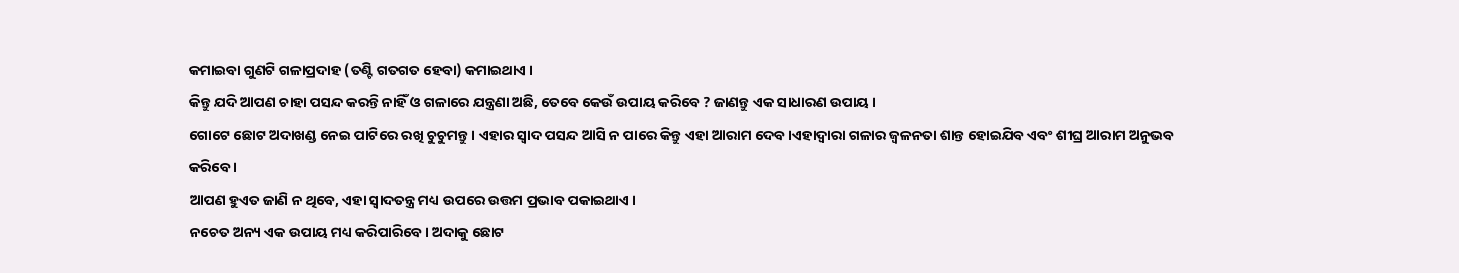କମାଇବା ଗୁଣଟି ଗଳାପ୍ରଦାହ (ତଣ୍ଟି ଗତଗତ ହେବା) କମାଇଥାଏ ।
କିନ୍ତୁ ଯଦି ଆପଣ ଚାହା ପସନ୍ଦ କରନ୍ତି ନାହିଁ ଓ ଗଳାରେ ଯନ୍ତ୍ରଣା ଅଛି, ତେବେ କେଉଁ ଉପାୟ କରିବେ ? ଜାଣନ୍ତୁ ଏକ ସାଧାରଣ ଉପାୟ ।
ଗୋଟେ ଛୋଟ ଅଦାଖଣ୍ଡ ନେଇ ପାଟିରେ ରଖି ଚୁଚୁମନ୍ତୁ । ଏହାର ସ୍ଵାଦ ପସନ୍ଦ ଆସି ନ ପାରେ କିନ୍ତୁ ଏହା ଆରାମ ଦେବ ।ଏହାଦ୍ଵାରା ଗଳାର ଜ୍ଵଳନତା ଶାନ୍ତ ହୋଇଯିବ ଏବଂ ଶୀଘ୍ର ଆରାମ ଅନୁଭବ କରିବେ ।
ଆପଣ ହୁଏତ ଜାଣି ନ ଥିବେ, ଏହା ସ୍ବାଦତନ୍ତ୍ର ମଧ୍ୟ ଉପରେ ଉତ୍ତମ ପ୍ରଭାବ ପକାଇଥାଏ ।
ନଚେତ ଅନ୍ୟ ଏକ ଉପାୟ ମଧ୍ୟ କରିପାରିବେ। ଅଦାକୁ ଛୋଟ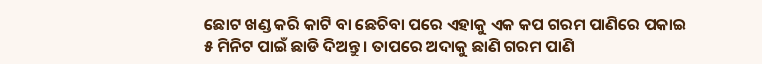ଛୋଟ ଖଣ୍ଡ କରି କାଟି ବା ଛେଚିବା ପରେ ଏହାକୁ ଏକ କପ ଗରମ ପାଣିରେ ପକାଇ ୫ ମିନିଟ ପାଇଁ ଛାଡି ଦିଅନ୍ତୁ । ତାପରେ ଅଦାକୁ ଛାଣି ଗରମ ପାଣି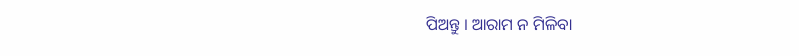ପିଅନ୍ତୁ । ଆରାମ ନ ମିଳିବା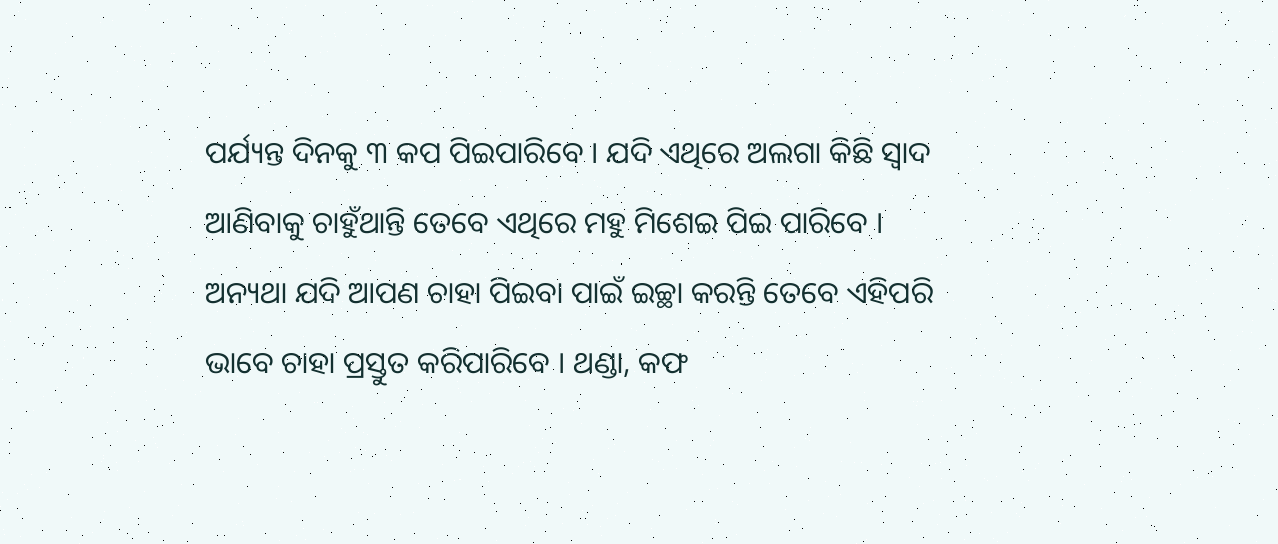ପର୍ଯ୍ୟନ୍ତ ଦିନକୁ ୩ କପ ପିଇପାରିବେ । ଯଦି ଏଥିରେ ଅଲଗା କିଛି ସ୍ଵାଦ ଆଣିବାକୁ ଚାହୁଁଥାନ୍ତି ତେବେ ଏଥିରେ ମହୁ ମିଶେଇ ପିଇ ପାରିବେ ।
ଅନ୍ୟଥା ଯଦି ଆପଣ ଚାହା ପିଇବା ପାଇଁ ଇଚ୍ଛା କରନ୍ତି ତେବେ ଏହିପରି ଭାବେ ଚାହା ପ୍ରସ୍ତୁତ କରିପାରିବେ । ଥଣ୍ଡା, କଫ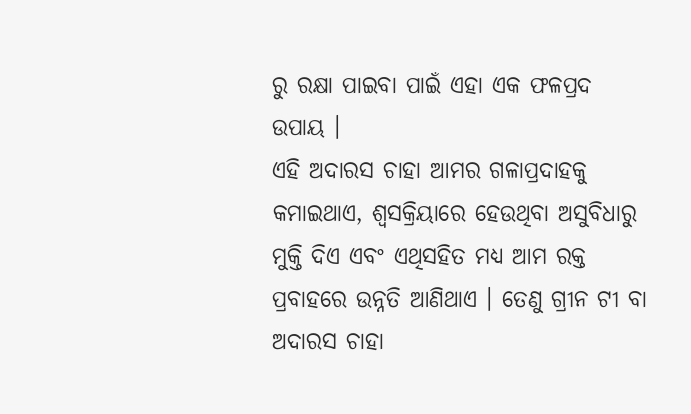ରୁ ରକ୍ଷା ପାଇବା ପାଇଁ ଏହା ଏକ ଫଳପ୍ରଦ ଉପାୟ ।
ଏହି ଅଦାରସ ଚାହା ଆମର ଗଳାପ୍ରଦାହକୁ କମାଇଥାଏ, ଶ୍ଵସକ୍ରିୟାରେ ହେଉଥିବା ଅସୁବିଧାରୁ ମୁକ୍ତି ଦିଏ ଏବଂ ଏଥିସହିତ ମଧ୍ୟ ଆମ ରକ୍ତ ପ୍ରବାହରେ ଉନ୍ନତି ଆଣିଥାଏ । ତେଣୁ ଗ୍ରୀନ ଟୀ ବା ଅଦାରସ ଚାହା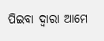ପିଇବା ଦ୍ଵାରା ଆମେ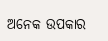ଅନେକ ଉପକାର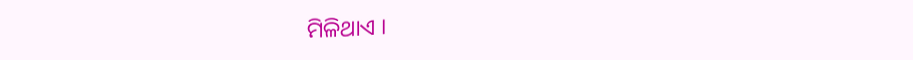ମିଳିଥାଏ ।